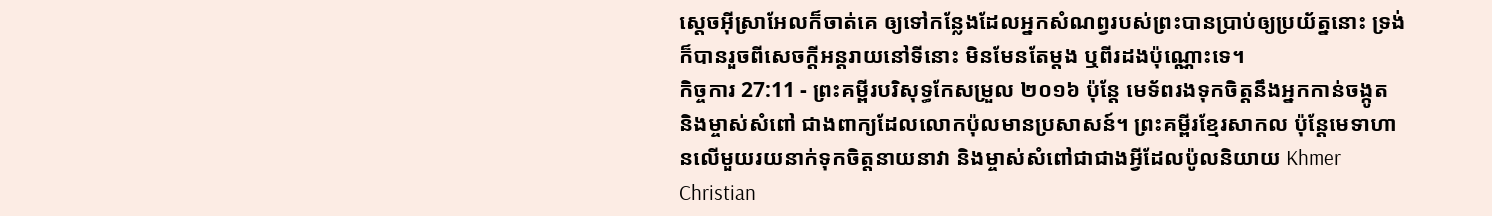ស្តេចអ៊ីស្រាអែលក៏ចាត់គេ ឲ្យទៅកន្លែងដែលអ្នកសំណព្វរបស់ព្រះបានប្រាប់ឲ្យប្រយ័ត្ននោះ ទ្រង់ក៏បានរួចពីសេចក្ដីអន្តរាយនៅទីនោះ មិនមែនតែម្តង ឬពីរដងប៉ុណ្ណោះទេ។
កិច្ចការ 27:11 - ព្រះគម្ពីរបរិសុទ្ធកែសម្រួល ២០១៦ ប៉ុន្តែ មេទ័ពរងទុកចិត្តនឹងអ្នកកាន់ចង្កូត និងម្ចាស់សំពៅ ជាងពាក្យដែលលោកប៉ុលមានប្រសាសន៍។ ព្រះគម្ពីរខ្មែរសាកល ប៉ុន្តែមេទាហានលើមួយរយនាក់ទុកចិត្តនាយនាវា និងម្ចាស់សំពៅជាជាងអ្វីដែលប៉ូលនិយាយ Khmer Christian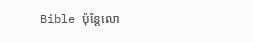Bible ប៉ុន្ដែលោ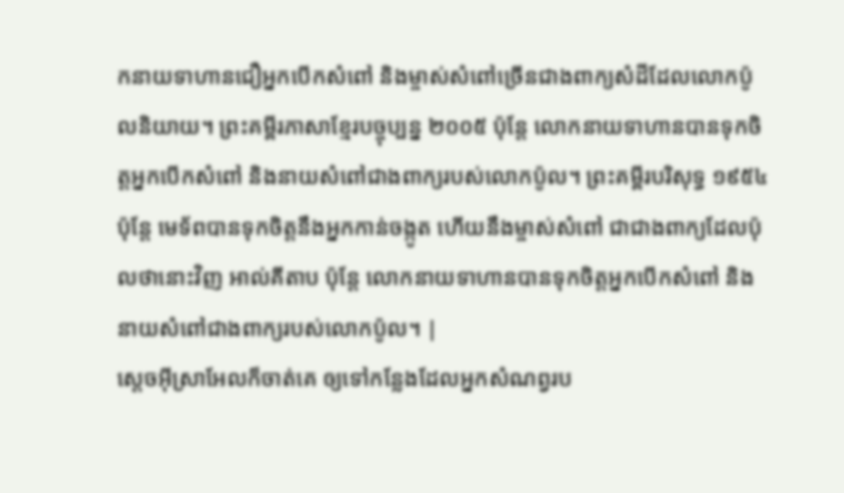កនាយទាហានជឿអ្នកបើកសំពៅ និងម្ចាស់សំពៅច្រើនជាងពាក្យសំដីដែលលោកប៉ូលនិយាយ។ ព្រះគម្ពីរភាសាខ្មែរបច្ចុប្បន្ន ២០០៥ ប៉ុន្តែ លោកនាយទាហានបានទុកចិត្តអ្នកបើកសំពៅ និងនាយសំពៅជាងពាក្យរបស់លោកប៉ូល។ ព្រះគម្ពីរបរិសុទ្ធ ១៩៥៤ ប៉ុន្តែ មេទ័ពបានទុកចិត្តនឹងអ្នកកាន់ចង្កូត ហើយនឹងម្ចាស់សំពៅ ជាជាងពាក្យដែលប៉ុលថានោះវិញ អាល់គីតាប ប៉ុន្ដែ លោកនាយទាហានបានទុកចិត្ដអ្នកបើកសំពៅ និងនាយសំពៅជាងពាក្យរបស់លោកប៉ូល។ |
ស្តេចអ៊ីស្រាអែលក៏ចាត់គេ ឲ្យទៅកន្លែងដែលអ្នកសំណព្វរប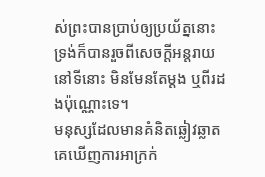ស់ព្រះបានប្រាប់ឲ្យប្រយ័ត្ននោះ ទ្រង់ក៏បានរួចពីសេចក្ដីអន្តរាយនៅទីនោះ មិនមែនតែម្តង ឬពីរដងប៉ុណ្ណោះទេ។
មនុស្សដែលមានគំនិតឆ្លៀវឆ្លាត គេឃើញការអាក្រក់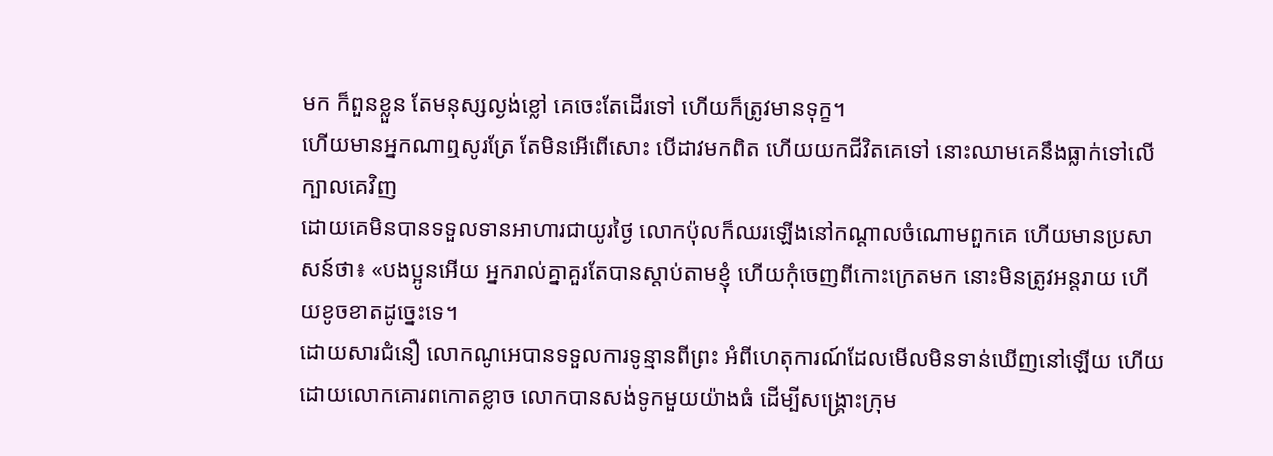មក ក៏ពួនខ្លួន តែមនុស្សល្ងង់ខ្លៅ គេចេះតែដើរទៅ ហើយក៏ត្រូវមានទុក្ខ។
ហើយមានអ្នកណាឮសូរត្រែ តែមិនអើពើសោះ បើដាវមកពិត ហើយយកជីវិតគេទៅ នោះឈាមគេនឹងធ្លាក់ទៅលើក្បាលគេវិញ
ដោយគេមិនបានទទួលទានអាហារជាយូរថ្ងៃ លោកប៉ុលក៏ឈរឡើងនៅកណ្តាលចំណោមពួកគេ ហើយមានប្រសាសន៍ថា៖ «បងប្អូនអើយ អ្នករាល់គ្នាគួរតែបានស្តាប់តាមខ្ញុំ ហើយកុំចេញពីកោះក្រេតមក នោះមិនត្រូវអន្តរាយ ហើយខូចខាតដូច្នេះទេ។
ដោយសារជំនឿ លោកណូអេបានទទួលការទូន្មានពីព្រះ អំពីហេតុការណ៍ដែលមើលមិនទាន់ឃើញនៅឡើយ ហើយដោយលោកគោរពកោតខ្លាច លោកបានសង់ទូកមួយយ៉ាងធំ ដើម្បីសង្គ្រោះក្រុម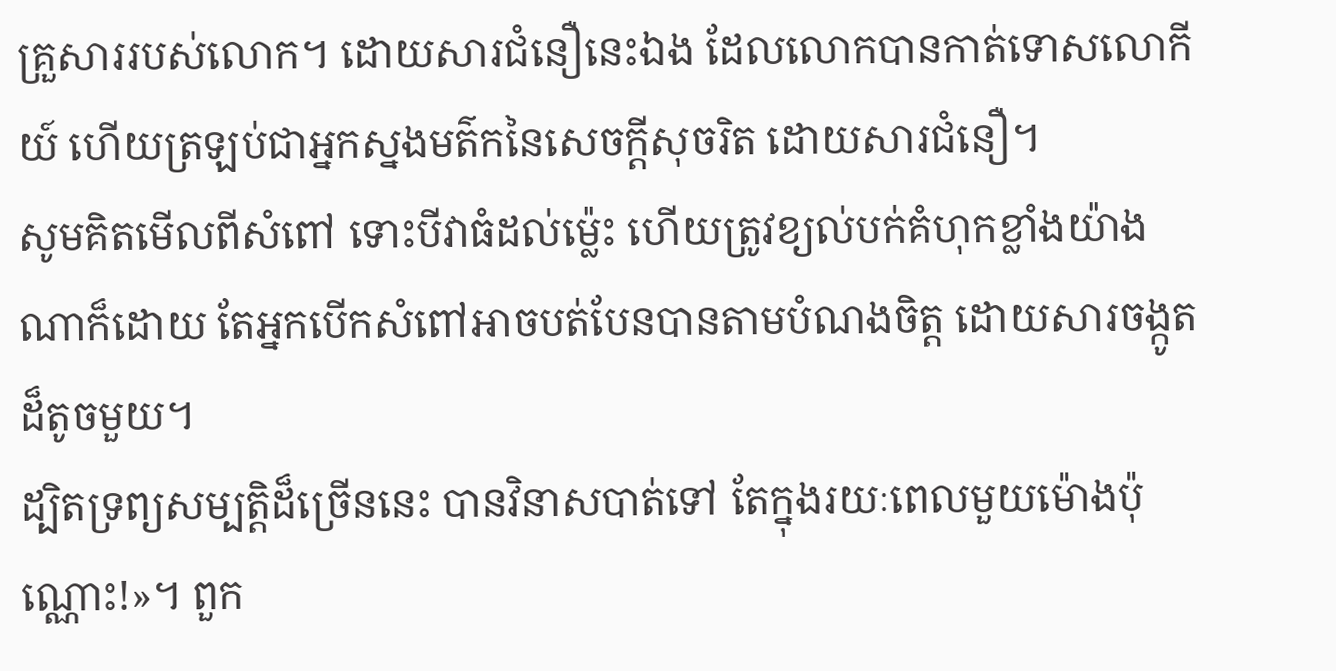គ្រួសាររបស់លោក។ ដោយសារជំនឿនេះឯង ដែលលោកបានកាត់ទោសលោកីយ៍ ហើយត្រឡប់ជាអ្នកស្នងមត៌កនៃសេចក្ដីសុចរិត ដោយសារជំនឿ។
សូមគិតមើលពីសំពៅ ទោះបីវាធំដល់ម៉្លេះ ហើយត្រូវខ្យល់បក់គំហុកខ្លាំងយ៉ាងណាក៏ដោយ តែអ្នកបើកសំពៅអាចបត់បែនបានតាមបំណងចិត្ត ដោយសារចង្កូតដ៏តូចមួយ។
ដ្បិតទ្រព្យសម្បត្តិដ៏ច្រើននេះ បានវិនាសបាត់ទៅ តែក្នុងរយៈពេលមួយម៉ោងប៉ុណ្ណោះ!»។ ពួក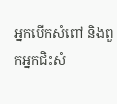អ្នកបើកសំពៅ និងពួកអ្នកជិះសំ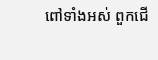ពៅទាំងអស់ ពួកជើ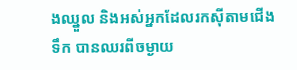ងឈ្នួល និងអស់អ្នកដែលរកស៊ីតាមជើងទឹក បានឈរពីចម្ងាយ